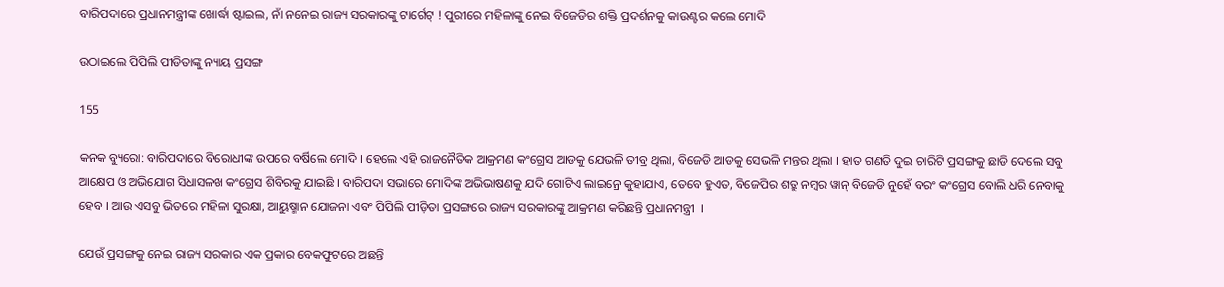ବାରିପଦାରେ ପ୍ରଧାନମନ୍ତ୍ରୀଙ୍କ ଖୋର୍ଦ୍ଧା ଷ୍ଟାଇଲ, ନାଁ ନନେଇ ରାଜ୍ୟ ସରକାରଙ୍କୁ ଟାର୍ଗେଟ୍ ! ପୁରୀରେ ମହିଳାଙ୍କୁ ନେଇ ବିଜେଡିର ଶକ୍ତି ପ୍ରଦର୍ଶନକୁ କାଉଣ୍ଟର କଲେ ମୋଦି

ଉଠାଇଲେ ପିପିଲି ପୀଡିତାଙ୍କୁ ନ୍ୟାୟ ପ୍ରସଙ୍ଗ

155

କନକ ବ୍ୟୁରୋ: ବାରିପଦାରେ ବିରୋଧୀଙ୍କ ଉପରେ ବର୍ଷିଲେ ମୋଦି । ହେଲେ ଏହି ରାଜନୈତିକ ଆକ୍ରମଣ କଂଗ୍ରେସ ଆଡକୁ ଯେଭଳି ତୀବ୍ର ଥିଲା, ବିଜେଡି ଆଡକୁ ସେଭଳି ମନ୍ତର ଥିଲା । ହାତ ଗଣତି ଦୁଇ ଚାରିଟି ପ୍ରସଙ୍ଗକୁ ଛାଡି ଦେଲେ ସବୁ ଆକ୍ଷେପ ଓ ଅଭିଯୋଗ ସିଧାସଳଖ କଂଗ୍ରେସ ଶିବିରକୁ ଯାଇଛି । ବାରିପଦା ସଭାରେ ମୋଦିଙ୍କ ଅଭିଭାଷଣକୁ ଯଦି ଗୋଟିଏ ଲାଇନ୍ରେ କୁହାଯାଏ, ତେବେ ହୁଏତ, ବିଜେପିର ଶତ୍ରୁ ନମ୍ବର ୱାନ୍ ବିଜେଡି ନୁହେଁ ବରଂ କଂଗ୍ରେସ ବୋଲି ଧରି ନେବାକୁ ହେବ । ଆଉ ଏସବୁ ଭିତରେ ମହିଳା ସୁରକ୍ଷା, ଆୟୁଷ୍ମାନ ଯୋଜନା ଏବଂ ପିପିଲି ପୀଡ଼ିତା ପ୍ରସଙ୍ଗରେ ରାଜ୍ୟ ସରକାରଙ୍କୁ ଆକ୍ରମଣ କରିଛନ୍ତି ପ୍ରଧାନମନ୍ତ୍ରୀ  ।

ଯେଉଁ ପ୍ରସଙ୍ଗକୁ ନେଇ ରାଜ୍ୟ ସରକାର ଏକ ପ୍ରକାର ବେକଫୁଟରେ ଅଛନ୍ତି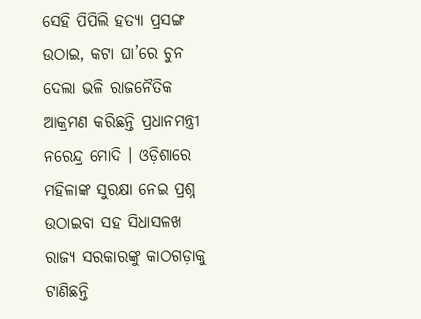ସେହି ପିପିଲି ହତ୍ୟା ପ୍ରସଙ୍ଗ ଉଠାଇ, କଟା ଘା’ରେ ଚୁନ ଦେଲା ଭଳି ରାଜନୈତିକ ଆକ୍ରମଣ କରିଛନ୍ତି ପ୍ରଧାନମନ୍ତ୍ରୀ ନରେନ୍ଦ୍ର ମୋଦି । ଓଡ଼ିଶାରେ ମହିଳାଙ୍କ ସୁରକ୍ଷା ନେଇ ପ୍ରଶ୍ନ ଉଠାଇବା ସହ ସିଧାସଳଖ ରାଜ୍ୟ ସରକାରଙ୍କୁ କାଠଗଡ଼ାକୁ ଟାଣିଛନ୍ତି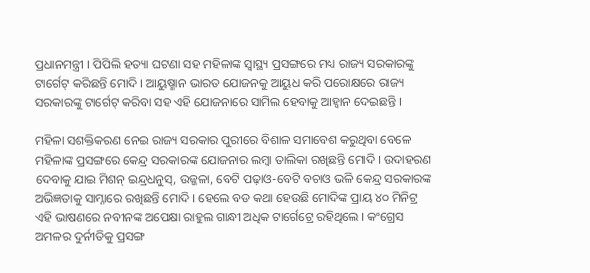ପ୍ରଧାନମନ୍ତ୍ରୀ । ପିପିଲି ହତ୍ୟା ଘଟଣା ସହ ମହିଳାଙ୍କ ସ୍ୱାସ୍ଥ୍ୟ ପ୍ରସଙ୍ଗରେ ମଧ୍ୟ ରାଜ୍ୟ ସରକାରଙ୍କୁ ଟାର୍ଗେଟ୍ କରିଛନ୍ତି ମୋଦି । ଆୟୁଷ୍ମାନ ଭାରତ ଯୋଜନକୁ ଆୟୁଧ କରି ପରୋକ୍ଷରେ ରାଜ୍ୟ ସରକାରଙ୍କୁ ଟାର୍ଗେଟ୍ କରିବା ସହ ଏହି ଯୋଜନାରେ ସାମିଲ ହେବାକୁ ଆହ୍ୱାନ ଦେଇଛନ୍ତି ।

ମହିଳା ସଶକ୍ତିକରଣ ନେଇ ରାଜ୍ୟ ସରକାର ପୁରୀରେ ବିଶାଳ ସମାବେଶ କରୁଥିବା ବେଳେ ମହିଳାଙ୍କ ପ୍ରସଙ୍ଗରେ କେନ୍ଦ୍ର ସରକାରଙ୍କ ଯୋଜନାର ଲମ୍ବା ତାଲିକା ରଖିଛନ୍ତି ମୋଦି । ଉଦାହରଣ ଦେବାକୁ ଯାଇ ମିଶନ୍ ଇନ୍ଦ୍ରଧନୁସ୍, ଉଜ୍ଜଳା, ବେଟି ପଢ଼ାଓ-ବେଟି ବଚାଓ ଭଳି କେନ୍ଦ୍ର ସରକାରଙ୍କ ଅଭିଜ୍ଞତାକୁ ସାମ୍ନାରେ ରଖିଛନ୍ତି ମୋଦି । ହେଲେ ବଡ କଥା ହେଉଛି ମୋଦିଙ୍କ ପ୍ରାୟ ୪୦ ମିନିଟ୍ର ଏହି ଭାଷଣରେ ନବୀନଙ୍କ ଅପେକ୍ଷା ରାହୁଲ ଗାନ୍ଧୀ ଅଧିକ ଟାର୍ଗେଟ୍ରେ ରହିଥିଲେ । କଂଗ୍ରେସ ଅମଳର ଦୁର୍ନୀତିକୁ ପ୍ରସଙ୍ଗ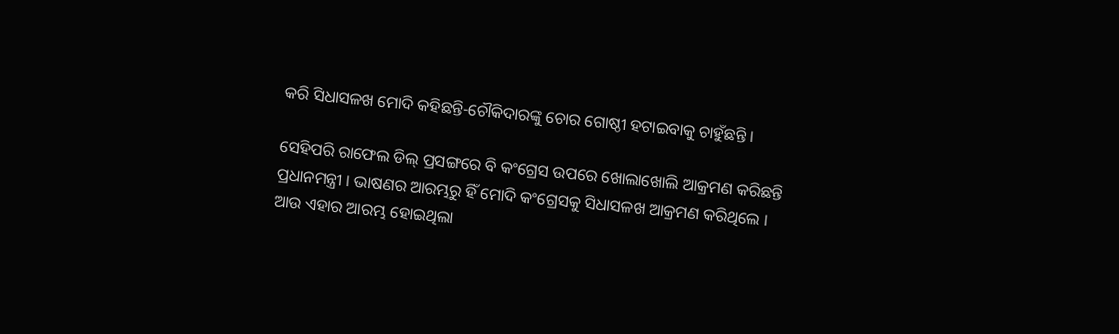କରି ସିଧାସଳଖ ମୋଦି କହିଛନ୍ତି-ଚୌକିଦାରଙ୍କୁ ଚୋର ଗୋଷ୍ଠୀ ହଟାଇବାକୁ ଚାହୁଁଛନ୍ତି ।

ସେହିପରି ରାଫେଲ ଡିଲ୍ ପ୍ରସଙ୍ଗରେ ବି କଂଗ୍ରେସ ଉପରେ ଖୋଲାଖୋଲି ଆକ୍ରମଣ କରିଛନ୍ତି ପ୍ରଧାନମନ୍ତ୍ରୀ । ଭାଷଣର ଆରମ୍ଭରୁ ହିଁ ମୋଦି କଂଗ୍ରେସକୁ ସିଧାସଳଖ ଆକ୍ରମଣ କରିଥିଲେ । ଆଉ ଏହାର ଆରମ୍ଭ ହୋଇଥିଲା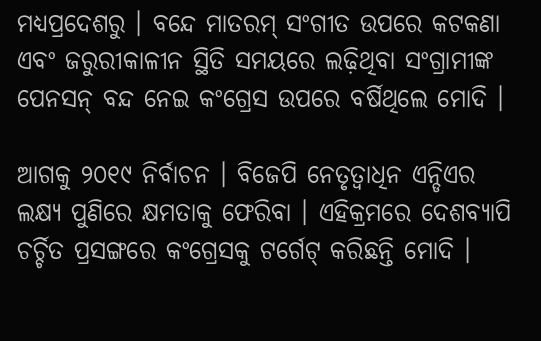ମଧ୍ୟପ୍ରଦେଶରୁ । ବନ୍ଦେ ମାତରମ୍ ସଂଗୀତ ଉପରେ କଟକଣା ଏବଂ ଜରୁରୀକାଳୀନ ସ୍ଥିତି ସମୟରେ ଲଢ଼ିଥିବା ସଂଗ୍ରାମୀଙ୍କ ପେନସନ୍ ବନ୍ଦ ନେଇ କଂଗ୍ରେସ ଉପରେ ବର୍ଷିଥିଲେ ମୋଦି ।

ଆଗକୁ ୨୦୧୯ ନିର୍ବାଚନ । ବିଜେପି ନେତୃତ୍ୱାଧିନ ଏନ୍ଡିଏର ଲକ୍ଷ୍ୟ ପୁଣିରେ କ୍ଷମତାକୁ ଫେରିବା । ଏହିକ୍ରମରେ ଦେଶବ୍ୟାପି ଚର୍ଚ୍ଚିତ ପ୍ରସଙ୍ଗରେ କଂଗ୍ରେସକୁ ଟର୍ଗେଟ୍ କରିଛନ୍ତି ମୋଦି ।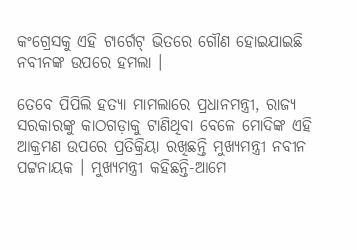କଂଗ୍ରେସକୁ ଏହି ଟାର୍ଗେଟ୍ ଭିତରେ ଗୌଣ ହୋଇଯାଇଛି ନବୀନଙ୍କ ଉପରେ ହମଲା ।

ତେବେ ପିପିଲି ହତ୍ୟା ମାମଲାରେ ପ୍ରଧାନମନ୍ତ୍ରୀ, ରାଜ୍ୟ ସରକାରଙ୍କୁ କାଠଗଡ଼ାକୁ ଟାଣିଥିବା ବେଳେ ମୋଦିଙ୍କ ଏହି ଆକ୍ରମଣ ଉପରେ ପ୍ରତିକ୍ରିୟା ରଖିଛନ୍ତି ମୁଖ୍ୟମନ୍ତ୍ରୀ ନବୀନ ପଟ୍ଟନାୟକ । ମୁଖ୍ୟମନ୍ତ୍ରୀ କହିଛନ୍ତି-ଆମେ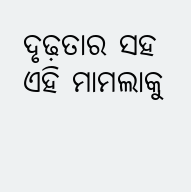ଦୃଢ଼ତାର ସହ ଏହି ମାମଲାକୁ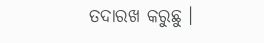ତଦାରଖ କରୁଛୁ ।